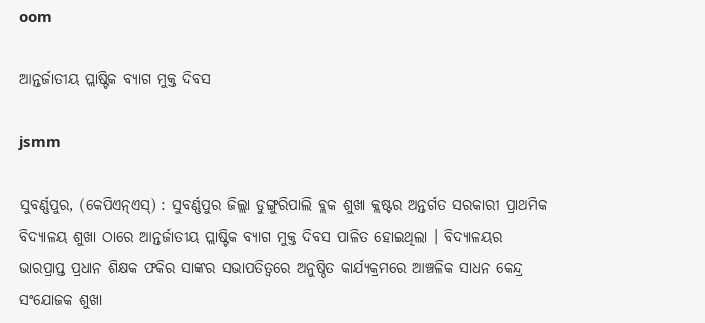oom

ଆନ୍ତର୍ଜାତୀୟ ପ୍ଲାଷ୍ଟିକ ବ୍ୟାଗ ମୁକ୍ତ ଦିବସ

jsmm

ସୁବର୍ଣ୍ଣପୁର, (କେପିଏନ୍‌ଏସ୍‌) : ସୁବର୍ଣ୍ଣପୁର ଜିଲ୍ଲା ଡୁଙ୍ଗୁରିପାଲି ବ୍ଲକ ଶୁଖା କ୍ଲଷ୍ଟର ଅନ୍ତର୍ଗତ ସରକାରୀ ପ୍ରାଥମିକ ବିଦ୍ୟାଳୟ ଶୁଖା ଠାରେ ଆନ୍ତର୍ଜାତୀୟ ପ୍ଲାଷ୍ଟିକ ବ୍ୟାଗ ମୁକ୍ତ ଦିବସ ପାଳିତ ହୋଇଥିଲା । ବିଦ୍ୟାଳୟର ଭାରପ୍ରାପ୍ତ ପ୍ରଧାନ ଶିକ୍ଷକ ଫକିର ସାଙ୍କର ସଭାପତିତ୍ୱରେ ଅନୁଷ୍ଠିତ କାର୍ଯ୍ୟକ୍ରମରେ ଆଞ୍ଚଳିକ ସାଧନ କେନ୍ଦ୍ର ସଂଯୋଜକ ଶୁଖା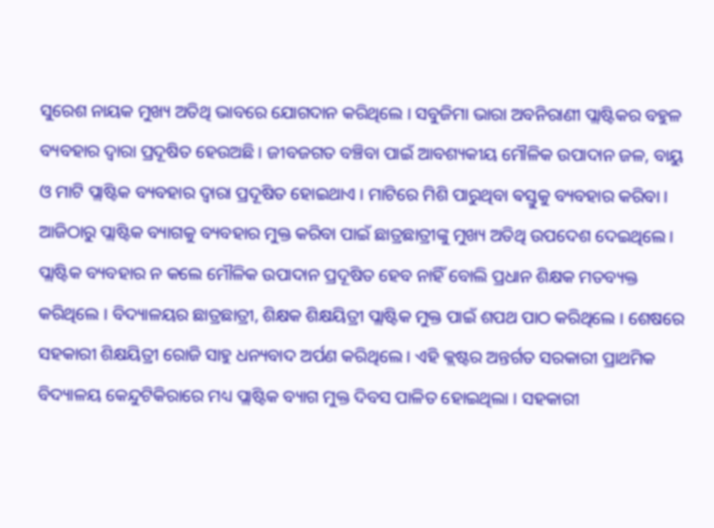ସୁରେଶ ନାୟକ ମୁଖ୍ୟ ଅତିଥି ଭାବରେ ଯୋଗଦାନ କରିଥିଲେ । ସବୁଜିମା ଭାରା ଅବନିରାଣୀ ପ୍ଲାଷ୍ଟିକର ବହୁଳ ବ୍ୟବହାର ଦ୍ୱାରା ପ୍ରଦୂଷିତ ହେଉଅଛି । ଜୀବଜଗତ ବଞ୍ଚିବା ପାଇଁ ଆବଶ୍ୟକୀୟ ମୌଳିକ ଉପାଦାନ ଜଳ, ବାୟୁ ଓ ମାଟି ପ୍ଲାଷ୍ଟିକ ବ୍ୟବହାର ଦ୍ୱାରା ପ୍ରଦୂଷିତ ହୋଇଥାଏ । ମାଟିରେ ମିଶି ପାରୁଥିବା ଵସ୍ତୁକୁ ବ୍ୟବହାର କରିବା । ଆଜିଠାରୁ ପ୍ଲାଷ୍ଟିକ ବ୍ୟାଗକୁ ବ୍ୟବହାର ମୁକ୍ତ କରିବା ପାଇଁ ଛାତ୍ରଛାତ୍ରୀଙ୍କୁ ମୁଖ୍ୟ ଅତିଥି ଉପଦେଶ ଦେଇଥିଲେ । ପ୍ଲାଷ୍ଟିକ ବ୍ୟବହାର ନ କଲେ ମୌଳିକ ଉପାଦାନ ପ୍ରଦୂଷିତ ହେବ ନାହିଁ ବୋଲି ପ୍ରଧାନ ଶିକ୍ଷକ ମତବ୍ୟକ୍ତ କରିଥିଲେ । ବିଦ୍ୟାଳୟର ଛାତ୍ରଛାତ୍ରୀ, ଶିକ୍ଷକ ଶିକ୍ଷୟିତ୍ରୀ ପ୍ଲାଷ୍ଟିକ ମୁକ୍ତ ପାଇଁ ଶପଥ ପାଠ କରିଥିଲେ । ଶେଷରେ ସହକାରୀ ଶିକ୍ଷୟିତ୍ରୀ ରୋଜି ସାହୁ ଧନ୍ୟବାଦ ଅର୍ପଣ କରିଥିଲେ । ଏହି କ୍ଲଷ୍ଟର ଅନ୍ତର୍ଗତ ସରକାରୀ ପ୍ରାଥମିକ ବିଦ୍ୟାଳୟ କେନ୍ଦୁଟିକିରାରେ ମଧ୍ୟ ପ୍ଲାଷ୍ଟିକ ବ୍ୟାଗ ମୁକ୍ତ ଦିବସ ପାଳିତ ହୋଇଥିଲା । ସହକାରୀ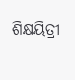ଶିକ୍ଷୟିତ୍ରୀ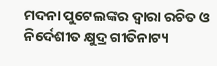ମଦନା ପୁଟେଲଙ୍କର ଦ୍ୱାରା ରଚିତ ଓ ନିର୍ଦେଶୀତ କ୍ଷୁଦ୍ର ଗୀତିନାଟ୍ୟ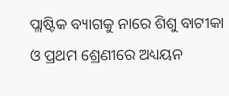ପ୍ଲାଷ୍ଟିକ ବ୍ୟାଗକୁ ନାରେ ଶିଶୁ ବାଟୀକା ଓ ପ୍ରଥମ ଶ୍ରେଣୀରେ ଅଧ୍ୟୟନ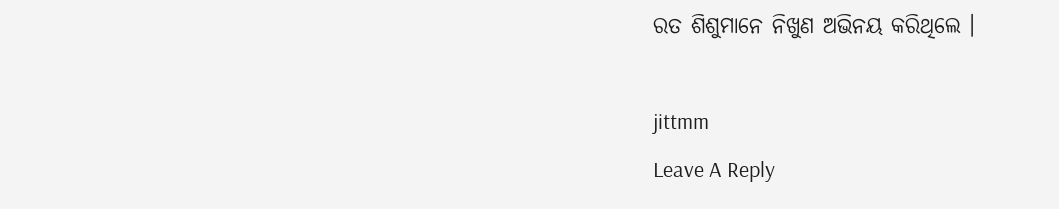ରତ ଶିଶୁମାନେ ନିଖୁଣ ଅଭିନୟ କରିଥିଲେ ।

jittmm
Leave A Reply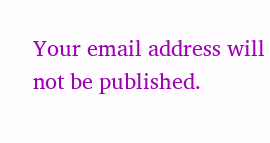Your email address will not be published.